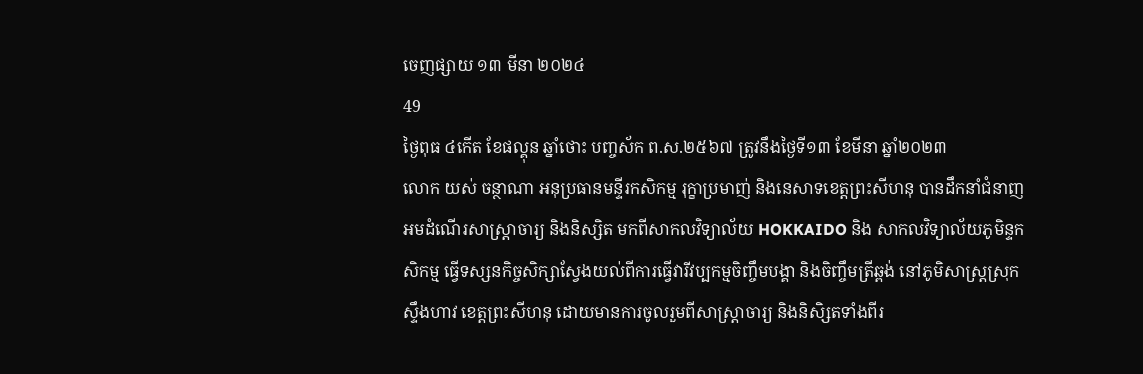ចេញផ្សាយ ១៣ មីនា ២០២៤
49
ថ្ងៃពុធ ៤កើត ខែផល្គុន ឆ្នាំថោះ បញ្ចស័ក ព.ស.២៥៦៧ ត្រូវនឹងថ្ងៃទី១៣ ខែមីនា ឆ្នាំ២០២៣
លោក យស់ ចន្ថាណា អនុប្រធានមន្ទីរកសិកម្ម រុក្ខាប្រមាញ់ និងនេសាទខេត្តព្រះសីហនុ បានដឹកនាំជំនាញ អមដំណើរសាស្ត្រាចារ្យ និងនិស្សិត មកពីសាកលវិទ្យាល័យ HOKKAIDO និង សាកលវិទ្យាល័យភូមិន្ទកសិកម្ម ធ្វើទស្សនកិច្ចសិក្សាស្វែងយល់ពីការធ្វើវារីវប្បកម្មចិញ្ចឹមបង្គា និងចិញ្ចឹមត្រីឆ្ពង់ នៅភូមិសាស្ត្រស្រុកស្ទឹងហាវ ខេត្តព្រះសីហនុ ដោយមានការចូលរួមពីសាស្រ្តាចារ្យ និងនិសិ្សតទាំងពីរ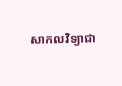សាកលវិទ្យាជា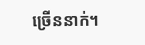ច្រើននាក់។